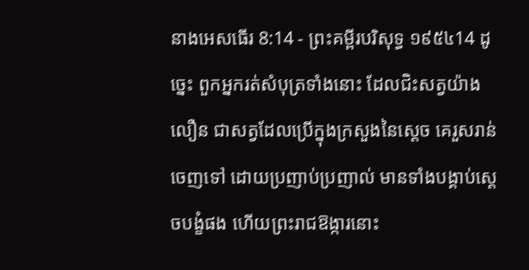នាងអេសធើរ 8:14 - ព្រះគម្ពីរបរិសុទ្ធ ១៩៥៤14 ដូច្នេះ ពួកអ្នករត់សំបុត្រទាំងនោះ ដែលជិះសត្វយ៉ាងលឿន ជាសត្វដែលប្រើក្នុងក្រសួងនៃស្តេច គេរួសរាន់ចេញទៅ ដោយប្រញាប់ប្រញាល់ មានទាំងបង្គាប់ស្តេចបង្ខំផង ហើយព្រះរាជឱង្ការនោះ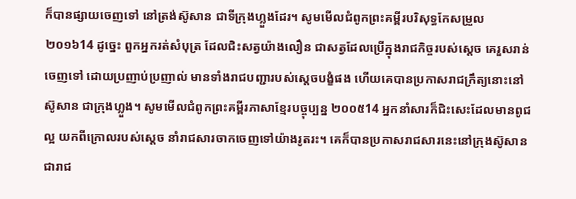ក៏បានផ្សាយចេញទៅ នៅត្រង់ស៊ូសាន ជាទីក្រុងហ្លួងដែរ។ សូមមើលជំពូកព្រះគម្ពីរបរិសុទ្ធកែសម្រួល ២០១៦14 ដូច្នេះ ពួកអ្នករត់សំបុត្រ ដែលជិះសត្វយ៉ាងលឿន ជាសត្វដែលប្រើក្នុងរាជកិច្ចរបស់ស្តេច គេរួសរាន់ចេញទៅ ដោយប្រញាប់ប្រញាល់ មានទាំងរាជបញ្ជារបស់ស្តេចបង្ខំផង ហើយគេបានប្រកាសរាជក្រឹត្យនោះនៅស៊ូសាន ជាក្រុងហ្លួង។ សូមមើលជំពូកព្រះគម្ពីរភាសាខ្មែរបច្ចុប្បន្ន ២០០៥14 អ្នកនាំសារក៏ជិះសេះដែលមានពូជល្អ យកពីក្រោលរបស់ស្ដេច នាំរាជសារចាកចេញទៅយ៉ាងរូតរះ។ គេក៏បានប្រកាសរាជសារនេះនៅក្រុងស៊ូសាន ជារាជ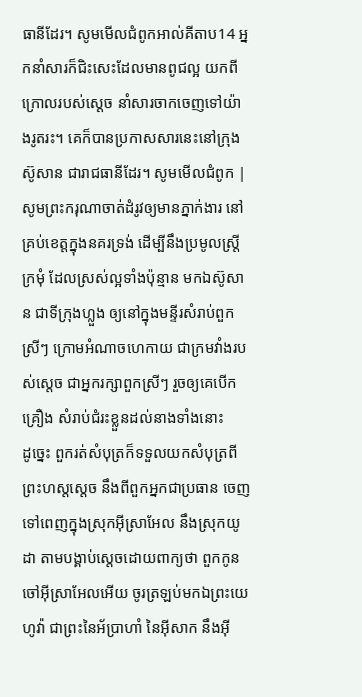ធានីដែរ។ សូមមើលជំពូកអាល់គីតាប14 អ្នកនាំសារក៏ជិះសេះដែលមានពូជល្អ យកពីក្រោលរបស់ស្ដេច នាំសារចាកចេញទៅយ៉ាងរូតរះ។ គេក៏បានប្រកាសសារនេះនៅក្រុងស៊ូសាន ជារាជធានីដែរ។ សូមមើលជំពូក |
សូមព្រះករុណាចាត់ដំរូវឲ្យមានភ្នាក់ងារ នៅគ្រប់ខេត្តក្នុងនគរទ្រង់ ដើម្បីនឹងប្រមូលស្ត្រីក្រមុំ ដែលស្រស់ល្អទាំងប៉ុន្មាន មកឯស៊ូសាន ជាទីក្រុងហ្លួង ឲ្យនៅក្នុងមន្ទីរសំរាប់ពួកស្រីៗ ក្រោមអំណាចហេកាយ ជាក្រមវាំងរបស់ស្តេច ជាអ្នករក្សាពួកស្រីៗ រួចឲ្យគេបើកគ្រឿង សំរាប់ជំរះខ្លួនដល់នាងទាំងនោះ
ដូច្នេះ ពួករត់សំបុត្រក៏ទទួលយកសំបុត្រពីព្រះហស្តស្តេច នឹងពីពួកអ្នកជាប្រធាន ចេញទៅពេញក្នុងស្រុកអ៊ីស្រាអែល នឹងស្រុកយូដា តាមបង្គាប់ស្តេចដោយពាក្យថា ពួកកូនចៅអ៊ីស្រាអែលអើយ ចូរត្រឡប់មកឯព្រះយេហូវ៉ា ជាព្រះនៃអ័ប្រាហាំ នៃអ៊ីសាក នឹងអ៊ី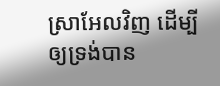ស្រាអែលវិញ ដើម្បីឲ្យទ្រង់បាន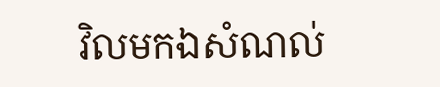វិលមកឯសំណល់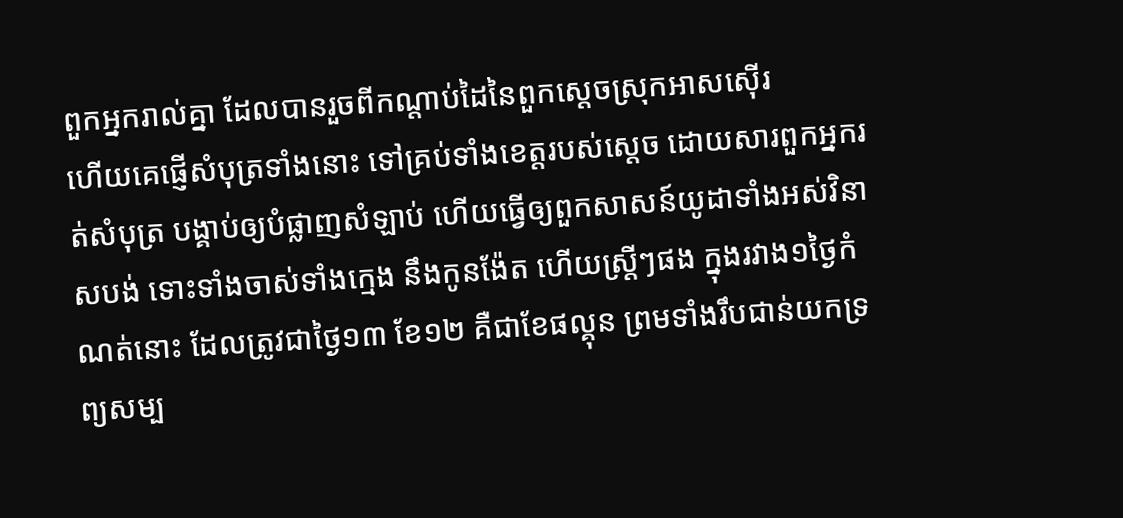ពួកអ្នករាល់គ្នា ដែលបានរួចពីកណ្តាប់ដៃនៃពួកស្តេចស្រុកអាសស៊ើរ
ហើយគេផ្ញើសំបុត្រទាំងនោះ ទៅគ្រប់ទាំងខេត្តរបស់ស្តេច ដោយសារពួកអ្នករត់សំបុត្រ បង្គាប់ឲ្យបំផ្លាញសំឡាប់ ហើយធ្វើឲ្យពួកសាសន៍យូដាទាំងអស់វិនាសបង់ ទោះទាំងចាស់ទាំងក្មេង នឹងកូនង៉ែត ហើយស្ត្រីៗផង ក្នុងរវាង១ថ្ងៃកំណត់នោះ ដែលត្រូវជាថ្ងៃ១៣ ខែ១២ គឺជាខែផល្គុន ព្រមទាំងរឹបជាន់យកទ្រព្យសម្ប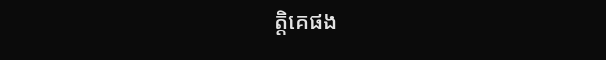ត្តិគេផង